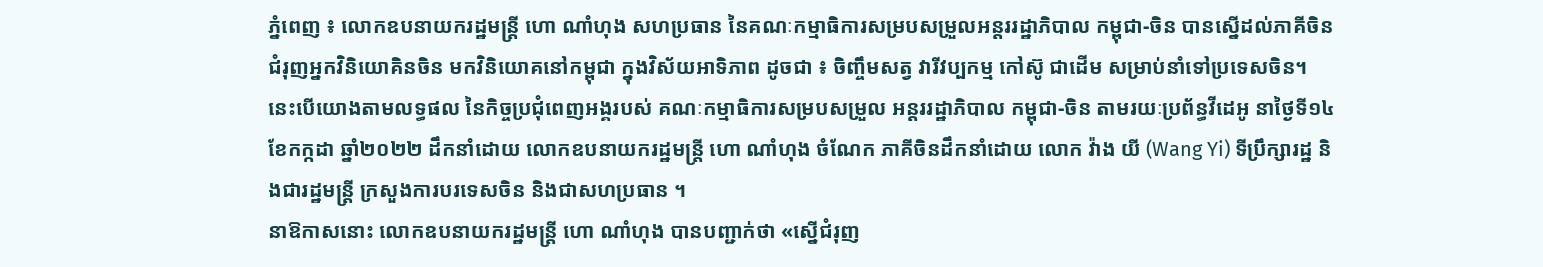ភ្នំពេញ ៖ លោកឧបនាយករដ្ឋមន្រ្តី ហោ ណាំហុង សហប្រធាន នៃគណៈកម្មាធិការសម្របសម្រួលអន្តររដ្ឋាភិបាល កម្ពុជា-ចិន បានស្នើដល់ភាគីចិន ជំរុញអ្នកវិនិយោគិនចិន មកវិនិយោគនៅកម្ពុជា ក្នុងវិស័យអាទិភាព ដូចជា ៖ ចិញ្ចឹមសត្វ វារីវប្បកម្ម កៅស៊ូ ជាដើម សម្រាប់នាំទៅប្រទេសចិន។
នេះបើយោងតាមលទ្ធផល នៃកិច្ចប្រជុំពេញអង្គរបស់ គណៈកម្មាធិការសម្របសម្រួល អន្តររដ្ឋាភិបាល កម្ពុជា-ចិន តាមរយៈប្រព័ន្ធវីដេអូ នាថ្ងៃទី១៤ ខែកក្កដា ឆ្នាំ២០២២ ដឹកនាំដោយ លោកឧបនាយករដ្ឋមន្រ្តី ហោ ណាំហុង ចំណែក ភាគីចិនដឹកនាំដោយ លោក វ៉ាង យី (Wang Yi) ទីប្រឹក្សារដ្ឋ និងជារដ្ឋមន្ត្រី ក្រសួងការបរទេសចិន និងជាសហប្រធាន ។
នាឱកាសនោះ លោកឧបនាយករដ្ឋមន្រ្តី ហោ ណាំហុង បានបញ្ជាក់ថា «ស្នើជំរុញ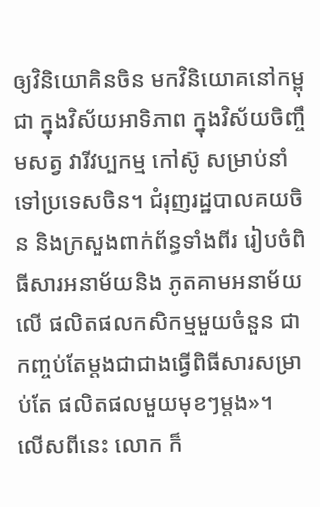ឲ្យវិនិយោគិនចិន មកវិនិយោគនៅកម្ពុជា ក្នុងវិស័យអាទិភាព ក្នុងវិស័យចិញ្ចឹមសត្វ វារីវប្បកម្ម កៅស៊ូ សម្រាប់នាំទៅប្រទេសចិន។ ជំរុញរដ្ឋបាលគយចិន និងក្រសួងពាក់ព័ន្ធទាំងពីរ រៀបចំពិធីសារអនាម័យនិង ភូតគាមអនាម័យលើ ផលិតផលកសិកម្មមួយចំនួន ជាកញ្ចប់តែម្តងជាជាងធ្វើពិធីសារសម្រាប់តែ ផលិតផលមួយមុខៗម្តង»។
លើសពីនេះ លោក ក៏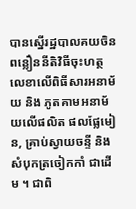បានស្នើរដ្ឋបាលគយចិន ពន្លឿននីតិវិធីចុះហត្ថលេខាលើពិធីសារអនាម័យ និង ភូតគាមអនាម័យលើផលិត ផលផ្លែមៀន, គ្រាប់ស្វាយចន្ទី និងសំបុកត្រចៀកកាំ ជាដើម ។ ជាពិ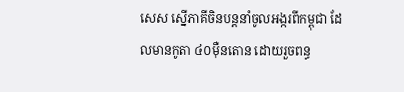សេស ស្នើភាគីចិនបន្តនាំចូលអង្ករពីកម្ពុជា ដែលមានកូតា ៤០ម៉ឺនតោន ដោយរួចពន្ធ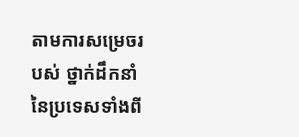តាមការសម្រេចរបស់ ថ្នាក់ដឹកនាំនៃប្រទេសទាំងពី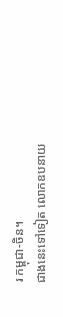រ កម្ពុជា-ចិន។
ជាងនេះទៅទៀត លោកឧបនាយ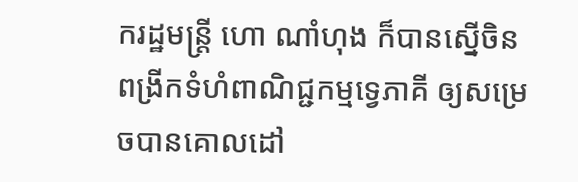ករដ្ឋមន្រ្តី ហោ ណាំហុង ក៏បានស្នើចិន ពង្រីកទំហំពាណិជ្ជកម្មទ្វេភាគី ឲ្យសម្រេចបានគោលដៅ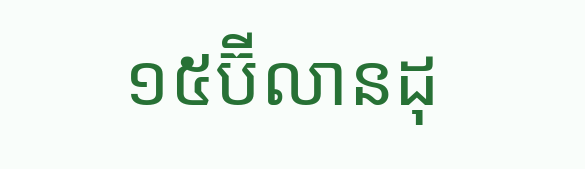១៥ប៊ីលានដុ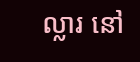ល្លារ នៅ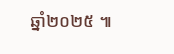ឆ្នាំ២០២៥ ៕